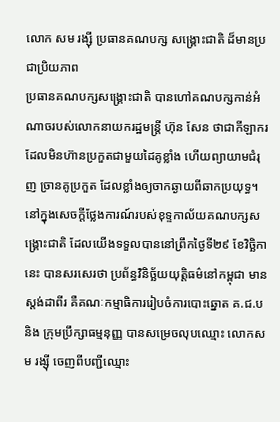លោក សម រង្ស៊ី ប្រធានគណបក្ស សង្គ្រោះជាតិ ដ៏មានប្រជាប្រិយភាព
ប្រធានគណបក្សសង្រ្គោះជាតិ បានហៅគណបក្សកាន់អំណាចរបស់លោកនាយករដ្ឋមន្រ្តី ហ៊ុន សែន ថាជាកីឡាករ ដែលមិនហ៊ានប្រកួតជាមួយដៃគូខ្លាំង ហើយព្យាយាមជំរុញ ច្រានគូប្រកួត ដែលខ្លាំងឲ្យចាកឆ្ងាយពីឆាកប្រយុទ្ធ។
នៅក្នុងសេចក្ដីថ្លែងការណ៍របស់ខុទ្ទកាល័យគណបក្សសង្រ្គោះជាតិ ដែលយើងទទួលបាននៅព្រឹកថ្ងៃទី២៩ ខែវិច្ឆិកានេះ បានសរសេរថា ប្រព័ន្ធវិនិច្ឆ័យយុត្តិធម៌នៅកម្ពុជា មានស្តង់ដាពីរ គឺគណៈកម្មាធិការរៀបចំការបោះឆ្នោត គ.ជ.ប និង ក្រុមប្រឹក្សាធម្មនុញ្ញ បានសម្រេចលុបឈ្មោះ លោកសម រង្ស៊ី ចេញពីបញ្ជីឈ្មោះ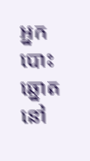អ្នកបោះឆ្នោតនៅ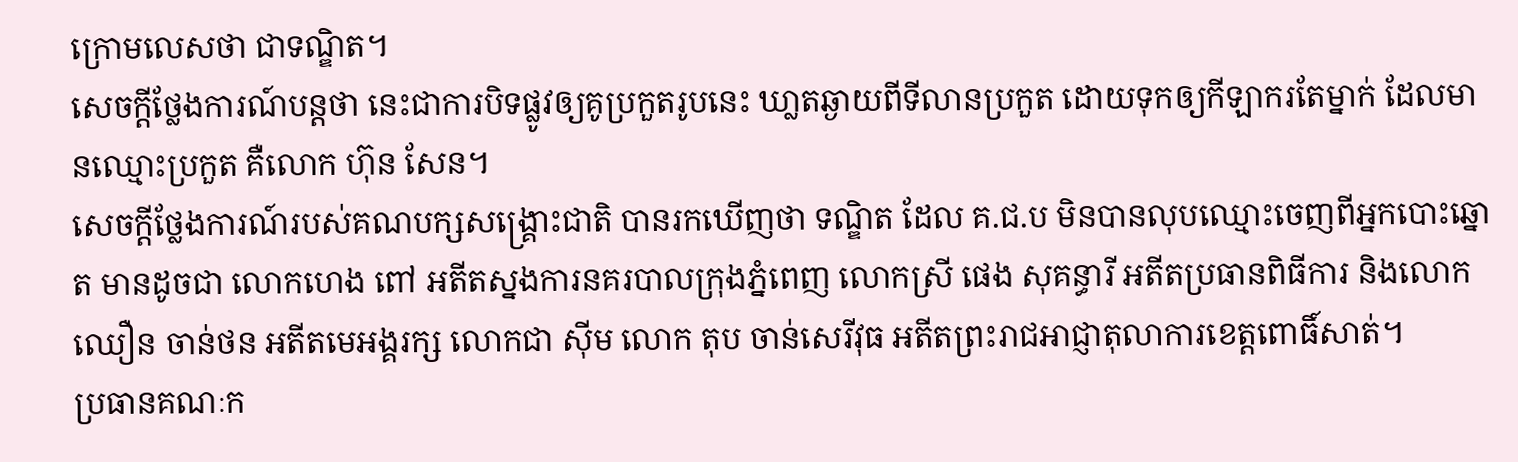ក្រោមលេសថា ជាទណ្ឌិត។
សេចក្ដីថ្លែងការណ៍បន្តថា នេះជាការបិទផ្លូវឲ្យគូប្រកួតរូបនេះ ឃា្លតឆ្ងាយពីទីលានប្រកួត ដោយទុកឲ្យកីឡាករតែម្នាក់ ដែលមានឈ្មោះប្រកួត គឺលោក ហ៊ុន សែន។
សេចក្ដីថ្លែងការណ៍របស់គណបក្សសង្រ្គោះជាតិ បានរកឃើញថា ទណ្ឌិត ដែល គ.ជ.ប មិនបានលុបឈ្មោះចេញពីអ្នកបោះឆ្នោត មានដូចជា លោកហេង ពៅ អតីតស្នងការនគរបាលក្រុងភ្នំពេញ លោកស្រី ផេង សុគន្ធារី អតីតប្រធានពិធីការ និងលោកឈឿន ចាន់ថន អតីតមេអង្គរក្ស លោកជា ស៊ីម លោក តុប ចាន់សេរីវុធ អតីតព្រះរាជអាជ្ញាតុលាការខេត្តពោធិ៍សាត់។
ប្រធានគណៈក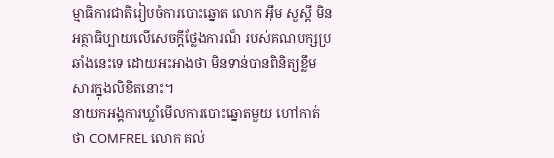ម្មាធិការជាតិរៀបចំការបោះឆ្នោត លោក អ៊ឹម សួស្តី មិនអត្ថាធិប្បាយលើសេចក្តីថ្លែងការណ៏ របស់គណបក្សប្រឆាំងនេះទេ ដោយអះអាងថា មិនទាន់បានពិនិត្យខ្លឹមសារក្នុងលិខិតនោះ។
នាយកអង្គការឃ្លាំមើលការបោះឆ្នោតមួយ ហៅកាត់ថា COMFREL លោក គល់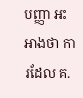បញ្ញា អះអាងថា ការដែល គ.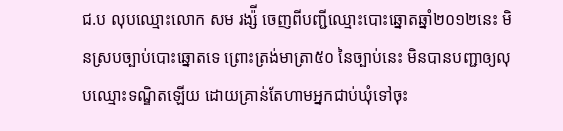ជ.ប លុបឈ្មោះលោក សម រង្ស៉ី ចេញពីបញ្ជីឈ្មោះបោះឆ្នោតឆ្នាំ២០១២នេះ មិនស្របច្បាប់បោះឆ្នោតទេ ព្រោះត្រង់មាត្រា៥០ នៃច្បាប់នេះ មិនបានបញ្ជាឲ្យលុបឈ្មោះទណ្ឌិតឡើយ ដោយគ្រាន់តែហាមអ្នកជាប់ឃុំទៅចុះ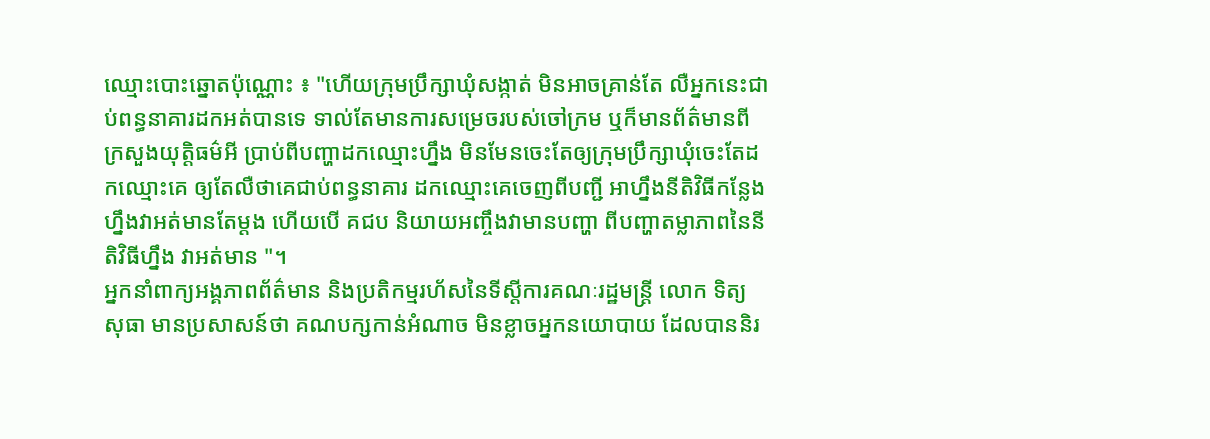ឈ្មោះបោះឆ្នោតប៉ុណ្ណោះ ៖ "ហើយក្រុមប្រឹក្សាឃុំសង្កាត់ មិនអាចគ្រាន់តែ លឺអ្នកនេះជាប់ពន្ធនាគារដកអត់បានទេ ទាល់តែមានការសម្រេចរបស់ចៅក្រម ឬក៏មានព័ត៌មានពីក្រសួងយុត្តិធម៌អី ប្រាប់ពីបញ្ហាដកឈ្មោះហ្នឹង មិនមែនចេះតែឲ្យក្រុមប្រឹក្សាឃុំចេះតែដកឈ្មោះគេ ឲ្យតែលឺថាគេជាប់ពន្ធនាគារ ដកឈ្មោះគេចេញពីបញ្ជី អាហ្នឹងនីតិវិធីកន្លែងហ្នឹងវាអត់មានតែម្តង ហើយបើ គជប និយាយអញ្ចឹងវាមានបញ្ហា ពីបញ្ហាតម្លាភាពនៃនីតិវិធីហ្នឹង វាអត់មាន "។
អ្នកនាំពាក្យអង្គភាពព័ត៌មាន និងប្រតិកម្មរហ័សនៃទីស្តីការគណៈរដ្ឋមន្ត្រី លោក ទិត្យ សុធា មានប្រសាសន៍ថា គណបក្សកាន់អំណាច មិនខ្លាចអ្នកនយោបាយ ដែលបាននិរ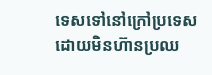ទេសទៅនៅក្រៅប្រទេស ដោយមិនហ៊ានប្រឈ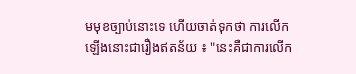មមុខច្បាប់នោះទេ ហើយចាត់ទុកថា ការលើកឡើងនោះជារឿងឥតន័យ ៖ "នេះគឺជាការលើក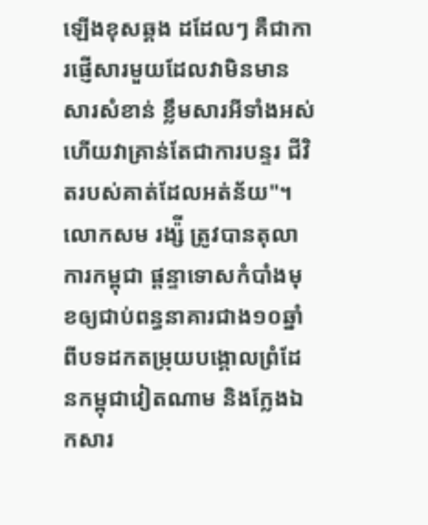ឡើងខុសឆ្គង ដដែលៗ គឺជាការផ្ញើសារមួយដែលវាមិនមានសារសំខាន់ ខ្លឹមសារអីទាំងអស់ ហើយវាគ្រាន់តែជាការបន្ទរ ជីវិតរបស់គាត់ដែលអត់ន័យ"។
លោកសម រង្ស៉ី ត្រូវបានតុលាការកម្ពុជា ផ្តន្ទាទោសកំបាំងមុខឲ្យជាប់ពន្ធនាគារជាង១០ឆ្នាំ ពីបទដកតម្រុយបង្គោលព្រំដែនកម្ពុជាវៀតណាម និងក្លែងឯកសារ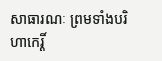សាធារណៈ ព្រមទាំងបរិហាកេរ្តិ៍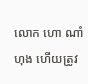លោក ហោ ណាំហុង ហើយត្រូវ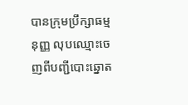បានក្រុមប្រឹក្សាធម្មនុញ្ញ លុបឈ្មោះចេញពីបញ្ជីបោះឆ្នោត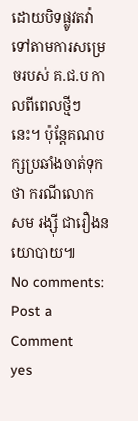ដោយបិទផ្លូវតវ៉ា ទៅតាមការសម្រេចរបស់ គ.ជ.ប កាលពីពេលថ្មីៗនេះ។ ប៉ុន្តែគណបក្សប្រឆាំងចាត់ទុកថា ករណីលោក សម រង្ស៊ី ជារឿងនយោបាយ៕
No comments:
Post a Comment
yes